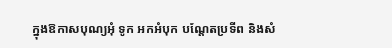ក្នុងឱកាសបុណ្យអុំ ទូក អកអំបុក បណ្តែតប្រទីព និងសំ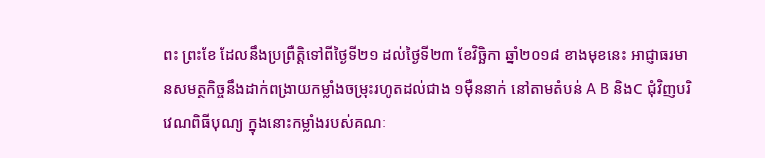ពះ ព្រះខែ ដែលនឹងប្រព្រឺត្ដិទៅពីថ្ងៃទី២១ ដល់ថ្ងៃទី២៣ ខែវិច្ឆិកា ឆ្នាំ២០១៨ ខាងមុខនេះ អាជ្ញាធរមានសមត្ថកិច្ចនឹងដាក់ពង្រាយកម្លាំងចម្រុះរហូតដល់ជាង ១ម៉ឺននាក់ នៅតាមតំបន់ A B និងC ជុំវិញបរិវេណពិធីបុណ្យ ក្នុងនោះកម្លាំងរបស់គណៈ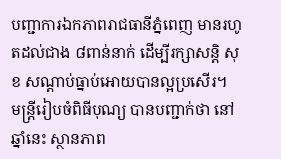បញ្ជាការឯកភាពរាជធានីភ្នំពេញ មានរហូតដល់ជាង ៨ពាន់នាក់ ដើម្បីរក្សាសន្តិ សុខ សណ្តាប់ធ្នាប់អោយបានល្អប្រសើរ។
មន្ត្រីរៀបចំពិធីបុណ្យ បានបញ្ជាក់ថា នៅឆ្នាំនេះ ស្ថានភាព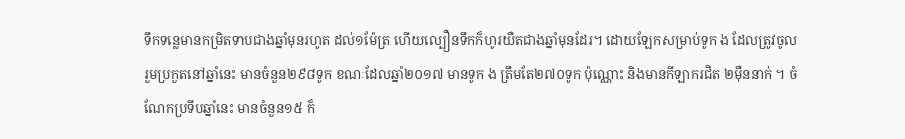ទឹកទន្លេមានកម្រិតទាបជាងឆ្នាំមុនរហូត ដល់១ម៉ែត្រ ហើយល្បឿនទឹកក៏ហូរយឺតជាងឆ្នាំមុនដែរ។ ដោយឡែកសម្រាប់ទូក ង ដែលត្រូវចូល រួមប្រកួតនៅឆ្នាំនេះ មានចំនួន២៩៨ទូក ខណៈដែលឆ្នាំ២០១៧ មានទូក ង ត្រឹមតែ២៧០ទូក ប៉ុណ្ណោះ និងមានកីឡាករជិត ២ម៉ឺននាក់ ។ ចំណែកប្រទីបឆ្នាំនេះ មានចំនួន១៥ ក៏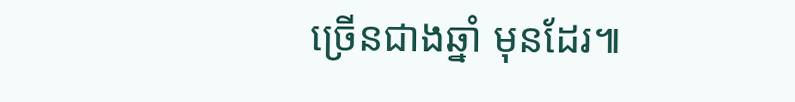ច្រើនជាងឆ្នាំ មុនដែរ៕